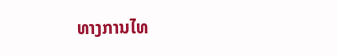ທາງການໄທ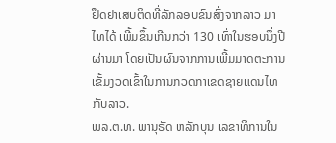ຢຶດຢາເສບຕິດທີ່ລັກລອບຂົນສົ່ງຈາກລາວ ມາໄທໄດ້ ເພີ້ມຂຶ້ນເກີນກວ່າ 130 ເທົ່າໃນຮອບນຶ່ງປີຜ່ານມາ ໂດຍເປັນຜົນຈາກການເພີ້ມມາດຕະການເຂັ້ມງວດເຂົ້າໃນການກວດກາເຂດຊາຍແດນໄທກັບລາວ.
ພລ.ຕ.ທ. ພານຸຣັດ ຫລັກບຸນ ເລຂາທິການໃນ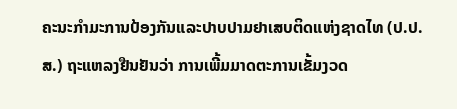ຄະນະກຳມະການປ້ອງກັນແລະປາບປາມຢາເສບຕິດແຫ່ງຊາດໄທ (ປ.ປ.ສ.) ຖະແຫລງຢືນຢັນວ່າ ການເພີ້ມມາດຕະການເຂັ້ມງວດ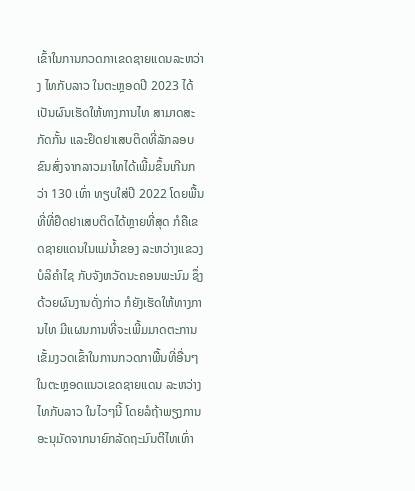ເຂົ້າໃນການກວດກາເຂດຊາຍແດນລະຫວ່າງ ໄທກັບລາວ ໃນຕະຫຼອດປີ 2023 ໄດ້ເປັນຜົນເຮັດໃຫ້ທາງການໄທ ສາມາດສະກັດກັ້ນ ແລະຢຶດຢາເສບຕິດທີ່ລັກລອບຂົນສົ່ງຈາກລາວມາໄທໄດ້ເພີ້ມຂຶ້ນເກີນກວ່າ 130 ເທົ່າ ທຽບໃສ່ປີ 2022 ໂດຍພື້ນທີ່ທີ່ຢຶດຢາເສບຕິດໄດ້ຫຼາຍທີ່ສຸດ ກໍຄືເຂດຊາຍແດນໃນແມ່ນ້ຳຂອງ ລະຫວ່າງແຂວງບໍລິຄຳໄຊ ກັບຈັງຫວັດນະຄອນພະນົມ ຊຶ່ງດ້ວຍຜົນງານດັ່ງກ່າວ ກໍຍັງເຮັດໃຫ້ທາງການໄທ ມີແຜນການທີ່ຈະເພີ້ມມາດຕະການເຂັ້ມງວດເຂົ້າໃນການກວດກາພື້ນທີ່ອື່ນໆໃນຕະຫຼອດແນວເຂດຊາຍແດນ ລະຫວ່າງໄທກັບລາວ ໃນໄວໆນີ້ ໂດຍລໍຖ້າພຽງການອະນຸມັດຈາກນາຍົກລັດຖະມົນຕີໄທເທົ່າ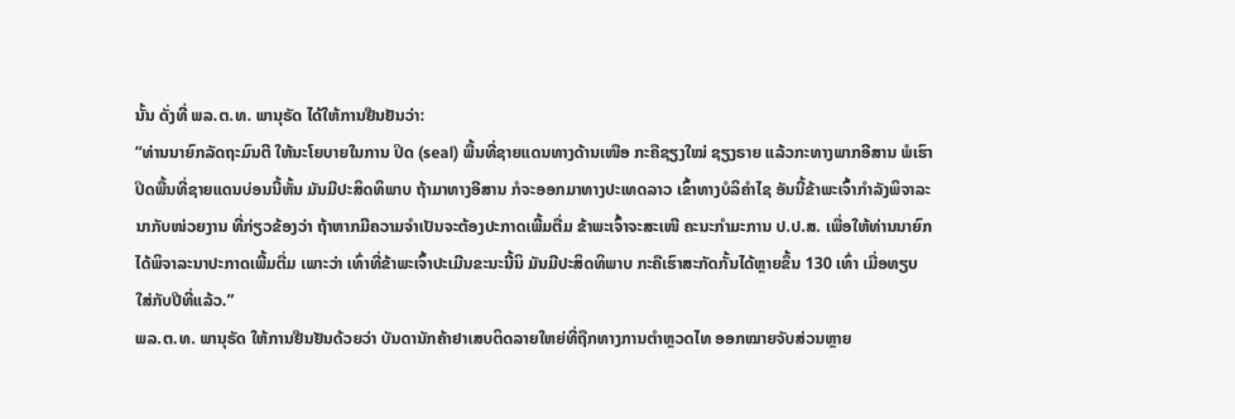ນັ້ນ ດັ່ງທີ່ ພລ.ຕ.ທ. ພານຸຣັດ ໄດ້ໃຫ້ການຢືນຢັນວ່າ:
“ທ່ານນາຍົກລັດຖະມົນຕີ ໃຫ້ນະໂຍບາຍໃນການ ປິດ (seal) ພື້ນທີ່ຊາຍແດນທາງດ້ານເໜືອ ກະຄືຊຽງໃໝ່ ຊຽງຣາຍ ແລ້ວກະທາງພາກອີສານ ພໍເຮົາ ປິດພື້ນທີ່ຊາຍແດນບ່ອນນີ້ຫັ້ນ ມັນມີປະສິດທິພາບ ຖ້າມາທາງອີສານ ກໍຈະອອກມາທາງປະເທດລາວ ເຂົ້າທາງບໍລິຄຳໄຊ ອັນນີ້ຂ້າພະເຈົ້າກຳລັງພິຈາລະນາກັບໜ່ວຍງານ ທີ່ກ່ຽວຂ້ອງວ່າ ຖ້າຫາກມີຄວາມຈຳເປັນຈະຕ້ອງປະກາດເພີ້ມຕື່ມ ຂ້າພະເຈົ້າຈະສະເໜີ ຄະນະກຳມະການ ປ.ປ.ສ. ເພື່ອໃຫ້ທ່ານນາຍົກ ໄດ້ພິຈາລະນາປະກາດເພີ້ມຕື່ມ ເພາະວ່າ ເທົ່າທີ່ຂ້າພະເຈົ້າປະເມີນຂະນະນີ້ນິ ມັນມີປະສິດທິພາບ ກະຄືເຮົາສະກັດກັ້ນໄດ້ຫຼາຍຂຶ້ນ 130 ເທົ່າ ເມື່ອທຽບໃສ່ກັບປີທີ່ແລ້ວ.”
ພລ.ຕ.ທ. ພານຸຣັດ ໃຫ້ການຢືນຢັນດ້ວຍວ່າ ບັນດານັກຄ້າຢາເສບຕິດລາຍໃຫຍ່ທີ່ຖືກທາງການຕຳຫຼວດໄທ ອອກໝາຍຈັບສ່ວນຫຼາຍ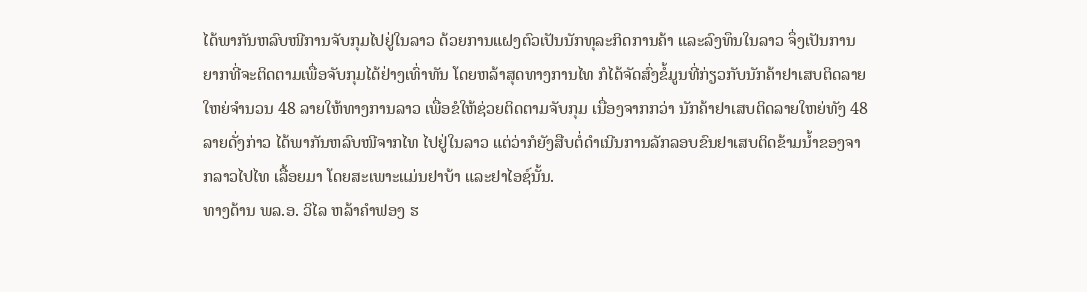ໄດ້ພາກັນຫລົບໜີການຈັບກຸມໄປຢູ່ໃນລາວ ດ້ວຍການແຝງຕົວເປັນນັກທຸລະກິດການຄ້າ ແລະລົງທຶນໃນລາວ ຈຶ່ງເປັນການຍາກທີ່ຈະຕິດຕາມເພື່ອຈັບກຸມໄດ້ຢ່າງເທົ່າທັນ ໂດຍຫລ້າສຸດທາງການໄທ ກໍໄດ້ຈັດສົ່ງຂໍ້ມູນທີ່ກ່ຽວກັບນັກຄ້າຢາເສບຕິດລາຍໃຫຍ່ຈຳນວນ 48 ລາຍໃຫ້ທາງການລາວ ເພື່ອຂໍໃຫ້ຊ່ວຍຕິດຕາມຈັບກຸມ ເນື່ອງຈາກກວ່າ ນັກຄ້າຢາເສບຕິດລາຍໃຫຍ່ທັງ 48 ລາຍດັ່ງກ່າວ ໄດ້ພາກັນຫລົບໜີຈາກໄທ ໄປຢູ່ໃນລາວ ແຕ່ວ່າກໍຍັງສືບຕໍ່ດຳເນີນການລັກລອບຂົນຢາເສບຕິດຂ້າມນ້ຳຂອງຈາກລາວໄປໄທ ເລື້ອຍມາ ໂດຍສະເພາະແມ່ນຢາບ້າ ແລະຢາໄອຊ໌ນັ້ນ.
ທາງດ້ານ ພລ.ອ. ວິໄລ ຫລ້າຄຳຟອງ ຮ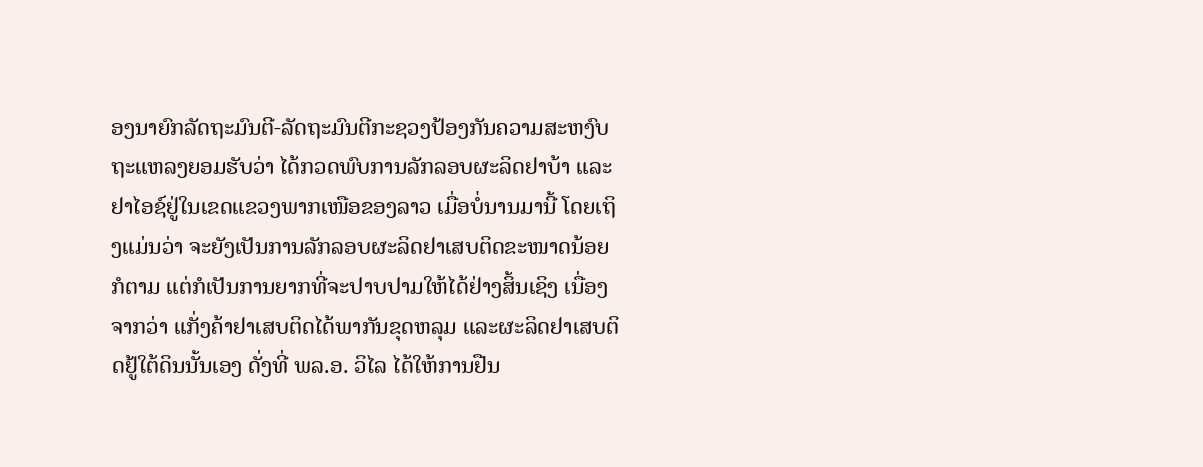ອງນາຍົກລັດຖະມົນຕີ-ລັດຖະມົນຕີກະຊວງປ້ອງກັນຄວາມສະຫງົບ ຖະແຫລງຍອມຮັບວ່າ ໄດ້ກວດພົບການລັກລອບຜະລິດຢາບ້າ ແລະຢາໄອຊ໌ຢູ່ໃນເຂດແຂວງພາກເໜືອຂອງລາວ ເມື່ອບໍ່ນານມານີ້ ໂດຍເຖິງແມ່ນວ່າ ຈະຍັງເປັນການລັກລອບຜະລິດຢາເສບຕິດຂະໜາດນ້ອຍກໍຕາມ ແຕ່ກໍເປັນການຍາກທີ່ຈະປາບປາມໃຫ້ໄດ້ຢ່າງສິ້ນເຊິງ ເນື່ອງຈາກວ່າ ແກັ່ງຄ້າຢາເສບຕິດໄດ້ພາກັນຂຸດຫລຸມ ແລະຜະລິດຢາເສບຕິດຢູ້ໃຕ້ດິນນັ້ນເອງ ດັ່ງທີ່ ພລ.ອ. ວິໄລ ໄດ້ໃຫ້ການຢືນ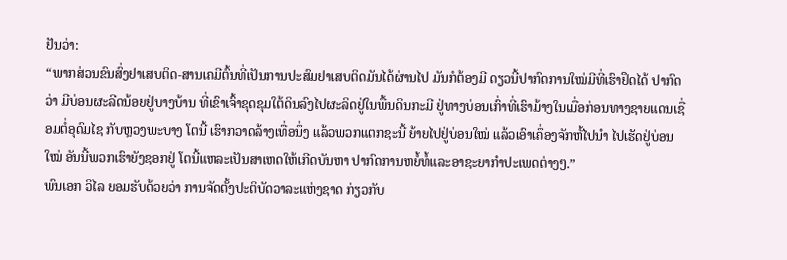ຢັນວ່າ:
“ພາກສ່ວນຂົນສົ່ງຢາເສບຕິດ-ສານເຄມີຕົ້ນທີ່ເປັນການປະສົມຢາເສບຕິດມັນໄດ້ຜ່ານໄປ ມັນກໍຕ້ອງມີ ດຽວນີ້ປາກົດການໃໝ່ມີທີ່ເຮົາຢຶດໄດ້ ປາກົດວ່າ ມີບ່ອນຜະລີດນ້ອຍຢູ່ບາງບ້ານ ທີ່ເຂົາເຈົ້າຂຸດຂຸມໃຕ້ດິນລົງໄປຜະລິດຢູ່ໃນພື້ນດິນກະມີ ຢູ່ທາງບ່ອນເກົ່າທີ່ເຮົາມ້າງໃນເມື່ອກ່ອນທາງຊາຍແດນເຊື່ອມຕໍ່ອຸດົມໄຊ ກັບຫຼວງພະບາງ ໂຕນີ້ ເຮົາກວາດລ້າງເທື່ອນຶ່ງ ແລ້ວພວກແຕກຊະນີ້ ຍ້າຍໄປຢູ່ບ່ອນໃໝ່ ແລ້ວເອົາເຄຶ່ອງຈັກຫັ້ໄປນຳ ໄປເຮັດຢູ່ບ່ອນໃໝ່ ອັນນີ້ພວກເຮົາຍັງຊອກຢູ່ ໂຕນີ້ແຫລະເປັນສາເຫດໃຫ້ເກີດບັນຫາ ປາກົດການຫຍໍ້ທໍ້ແລະອາຊະຍາກຳປະເພດຕ່າງໆ.”
ພົນເອກ ວິໄລ ຍອມຮັບດ້ວຍວ່າ ການຈັດຕັ້ງປະຕິບັດວາລະແຫ່ງຊາດ ກ່ຽວກັບ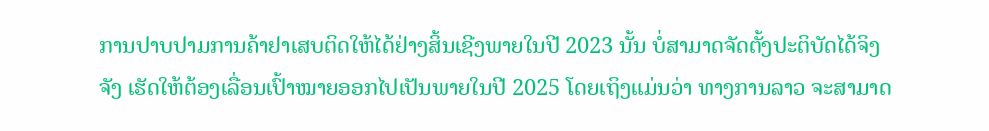ການປາບປາມການຄ້າຢາເສບຕິດໃຫ້ໄດ້ຢ່າງສິ້ນເຊີງພາຍໃນປີ 2023 ນັ້ນ ບໍ່ສາມາດຈັດຕັ້ງປະຕິບັດໄດ້ຈິງຈັງ ເຮັດໃຫ້ຕ້ອງເລື່ອນເປົ້າໝາຍອອກໄປເປັນພາຍໃນປີ 2025 ໂດຍເຖິງແມ່ນວ່າ ທາງການລາວ ຈະສາມາດ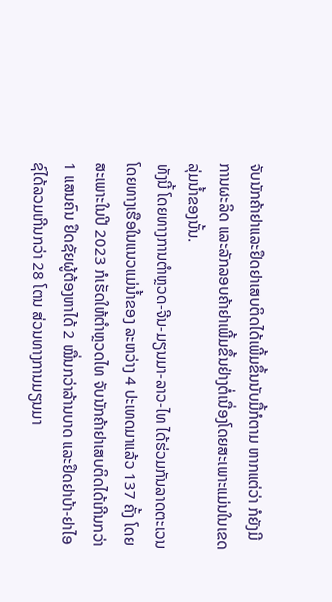ຈັບນັກຄ້າຢາແລະຢຶດຢາເສບຕິດໄດ້ເພີ້ມຂຶ້ນນັບມື້ກໍຕາມ ຫາກແຕ່ວ່າ ກໍຍັງມີການຜະລິດ ແລະລັກລອບຄ້າຢາເພີ້ມຂຶ້ນຢ່າງຕໍ່ເນື່ອງໂດຍສະເພາະແມ່ນໃນເຂດລຸ່ມນ້ຳຂອງນັ້ນ.
ທັງນີ້ ໂດຍທາງການຕຳຫຼວດ-ຈີນ-ມຽນມາ-ລາວ-ໄທ ໄດ້ຮ່ວມກັນລາດຕະເວນໂດຍທາງເຮືອໃນແນວແມ່ນ້ຳຂອງ ລະຫວ່າງ 4 ປະເທດມາແລ້ວ 137 ຄັ້ງ ໂດຍສະເພາະໃນປີ 2023 ກໍເຮັດໃຫ້ຕຳຫຼວດໄທ ຈັບນັກຄ້າຢາເສບຕິດໄດ້ເກີນກວ່າ 1 ແສນຄົນ ຢຶດຊັຍຜູ້ຕ້ອງຫາໄດ້ 2 ໝື່ນກວ່າລ້ານບາດ ແລະຢຶດຢາບ້າ-ຢາໄອຊ໌ໄດ້ລວມເກີນກວ່າ 28 ໂຕນ ສ່ວນທາງການມຽນມາ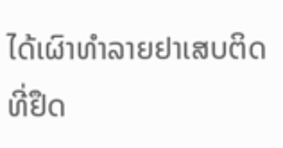ໄດ້ເຜົາທຳລາຍຢາເສບຕິດທີ່ຢຶດ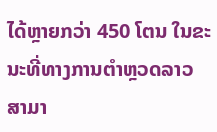ໄດ້ຫຼາຍກວ່າ 450 ໂຕນ ໃນຂະນະທີ່ທາງການຕຳຫຼວດລາວ ສາມາ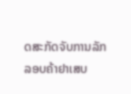ດສະກັດຈັບການລັກລອບຄ້າຢາເສບ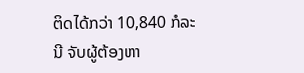ຕິດໄດ້ກວ່າ 10,840 ກໍລະນີ ຈັບຜູ້ຕ້ອງຫາ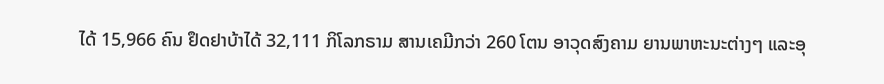ໄດ້ 15,966 ຄົນ ຢຶດຢາບ້າໄດ້ 32,111 ກິໂລກຣາມ ສານເຄມີກວ່າ 260 ໂຕນ ອາວຸດສົງຄາມ ຍານພາຫະນະຕ່າງໆ ແລະອຸ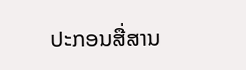ປະກອນສື່ສານ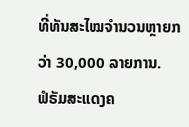ທີ່ທັນສະໄໝຈຳນວນຫຼາຍກວ່າ 30,000 ລາຍການ.
ຟໍຣັມສະແດງຄ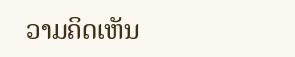ວາມຄິດເຫັນ